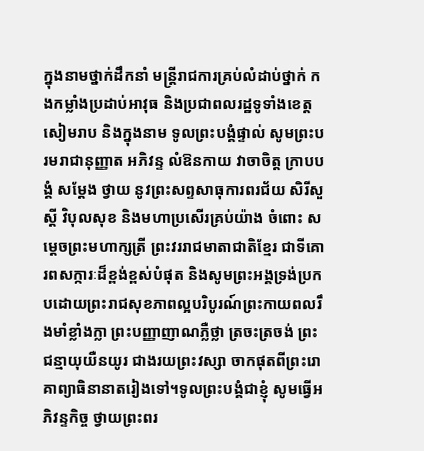ក្នុងនាមថ្នាក់ដឹកនាំ មន្ត្រីរាជការគ្រប់លំដាប់ថ្នាក់ កងកម្លាំងប្រដាប់អាវុធ និងប្រជាពលរដ្ឋទូទាំងខេត្តសៀមរាប និងក្នុងនាម ទូលព្រះបង្គំផ្ទាល់ សូមព្រះបរមរាជានុញ្ញាត អភិវន្ទ លំឱនកាយ វាចាចិត្ត ក្រាបបង្គំ សម្តែង ថ្វាយ នូវព្រះសព្ទសាធុការពរជ័យ សិរីសួស្តី វិបុលសុខ និងមហាប្រសើរគ្រប់យ៉ាង ចំពោះ សម្តេចព្រះមហាក្សត្រី ព្រះវររាជមាតាជាតិខ្មែរ ជាទីគោរពសក្ការៈដ៏ខ្ពង់ខ្ពស់បំផុត និងសូមព្រះអង្គទ្រង់ប្រកបដោយព្រះរាជសុខភាពល្អបរិបូរណ៍ព្រះកាយពលរឹងមាំខ្លាំងក្លា ព្រះបញ្ញាញាណភ្លឺថ្លា ត្រចះត្រចង់ ព្រះជន្មាយុយឺនយូរ ជាងរយព្រះវស្សា ចាកផុតពីព្រះរោគាព្យាធិនានាតរៀងទៅ។ទូលព្រះបង្គំជាខ្ញុំ សូមធ្វើអភិវន្ទកិច្ច ថ្វាយព្រះពរ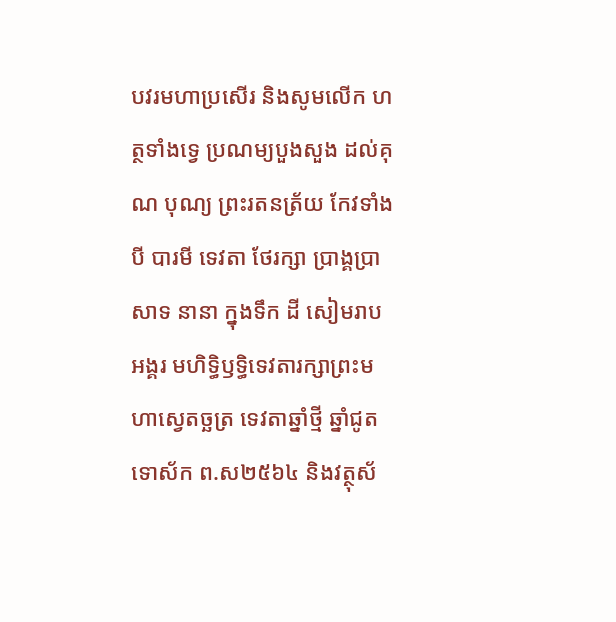បវរមហាប្រសើរ និងសូមលើក ហត្ថទាំងទ្វេ ប្រណម្យបួងសួង ដល់គុណ បុណ្យ ព្រះរតនត្រ័យ កែវទាំងបី បារមី ទេវតា ថែរក្សា ប្រាង្គប្រាសាទ នានា ក្នុងទឹក ដី សៀមរាប អង្គរ មហិទ្ធិឫទ្ធិទេវតារក្សាព្រះមហាស្វេតច្ឆត្រ ទេវតាឆ្នាំថ្មី ឆ្នាំជូត ទោស័ក ព.ស២៥៦៤ និងវត្ថុស័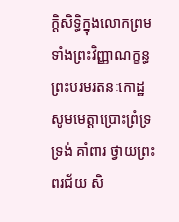ក្តិសិទ្ធិក្នុងលោកព្រមទាំងព្រះវិញ្ញាណក្ខន្ធព្រះបរមរតនៈកោដ្ឋ សូមមេត្តាប្រោះព្រំទ្រទ្រង់ គាំពារ ថ្វាយព្រះពរជ័យ សិ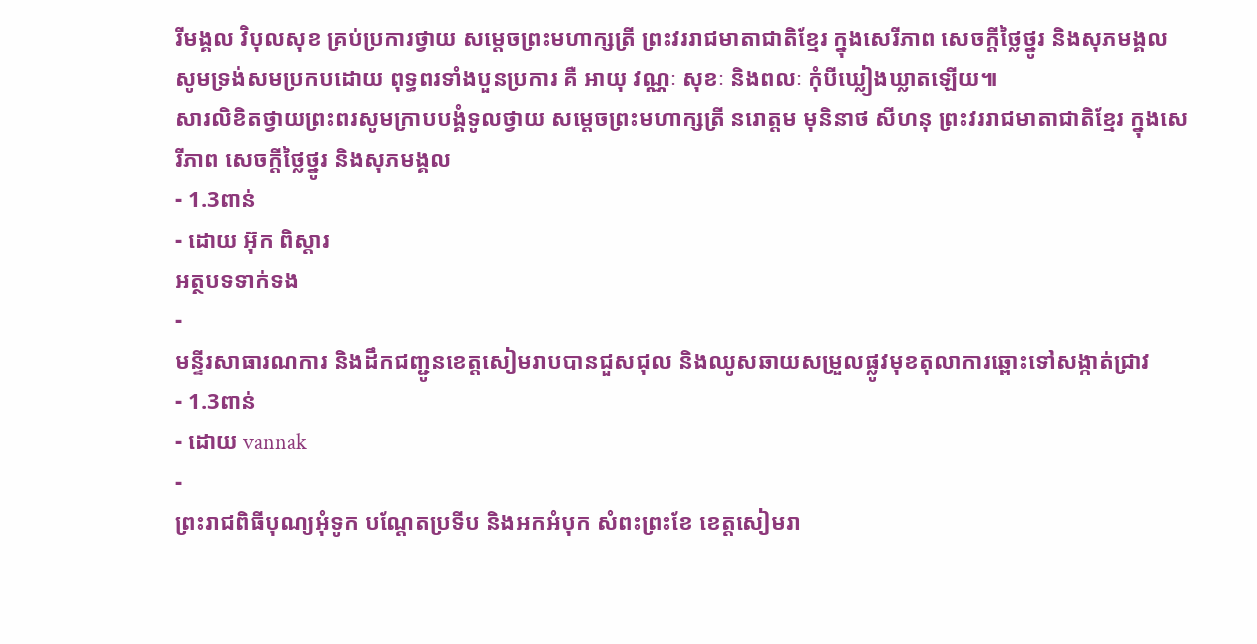រីមង្គល វិបុលសុខ គ្រប់ប្រការថ្វាយ សម្តេចព្រះមហាក្សត្រី ព្រះវររាជមាតាជាតិខ្មែរ ក្នុងសេរីភាព សេចក្តីថ្លៃថ្នូរ និងសុភមង្គល សូមទ្រង់សមប្រកបដោយ ពុទ្ធពរទាំងបួនប្រការ គឺ អាយុ វណ្ណៈ សុខៈ និងពលៈ កុំបីឃ្លៀងឃ្លាតឡើយ៕
សារលិខិតថ្វាយព្រះពរសូមក្រាបបង្គំទូលថ្វាយ សម្តេចព្រះមហាក្សត្រី នរោត្តម មុនិនាថ សីហនុ ព្រះវររាជមាតាជាតិខ្មែរ ក្នុងសេរីភាព សេចក្តីថ្លៃថ្នូរ និងសុភមង្គល
- 1.3ពាន់
- ដោយ អ៊ុក ពិស្តារ
អត្ថបទទាក់ទង
-
មន្ទីរសាធារណការ និងដឹកជញ្ជូនខេត្តសៀមរាបបានជួសជុល និងឈូសឆាយសម្រួលផ្លូវមុខតុលាការឆ្ពោះទៅសង្កាត់ជ្រាវ
- 1.3ពាន់
- ដោយ vannak
-
ព្រះរាជពិធីបុណ្យអុំទូក បណ្តែតប្រទីប និងអកអំបុក សំពះព្រះខែ ខេត្តសៀមរា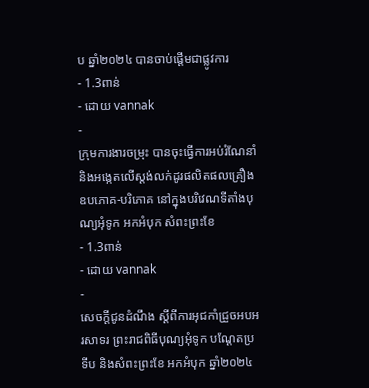ប ឆ្នាំ២០២៤ បានចាប់ផ្ដើមជាផ្លូវការ
- 1.3ពាន់
- ដោយ vannak
-
ក្រុមការងារចម្រុះ បានចុះធ្វើការអប់រំណែនាំ និងអង្កេតលើស្តង់លក់ដូរផលិតផលគ្រឿងឧបភោគ-បរិភោគ នៅក្នុងបរិវេណទីតាំងបុណ្យអុំទូក អកអំបុក សំពះព្រះខែ
- 1.3ពាន់
- ដោយ vannak
-
សេចក្តីជូនដំណឹង ស្តីពីការអុជកាំជ្រួចអបអរសាទរ ព្រះរាជពិធីបុណ្យអុំទូក បណ្តែតប្រទីប និងសំពះព្រះខែ អកអំបុក ឆ្នាំ២០២៤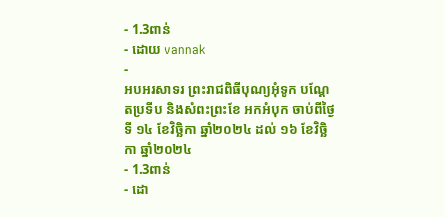- 1.3ពាន់
- ដោយ vannak
-
អបអរសាទរ ព្រះរាជពិធីបុណ្យអុំទូក បណ្ដែតប្រទីប និងសំពះព្រះខែ អកអំបុក ចាប់ពីថ្ងៃទី ១៤ ខែវិច្ឆិកា ឆ្នាំ២០២៤ ដល់ ១៦ ខែវិច្ឆិកា ឆ្នាំ២០២៤
- 1.3ពាន់
- ដោ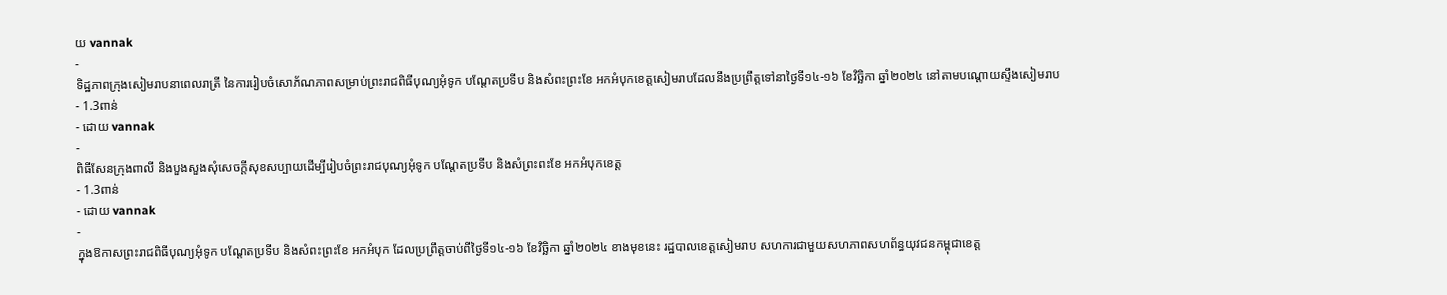យ vannak
-
ទិដ្ឋភាពក្រុងសៀមរាបនាពេលរាត្រី នៃការរៀបចំសោភ័ណភាពសម្រាប់ព្រះរាជពិធីបុណ្យអុំទូក បណ្តែតប្រទីប និងសំពះព្រះខែ អកអំបុកខេត្តសៀមរាបដែលនឹងប្រព្រឹត្តទៅនាថ្ងៃទី១៤-១៦ ខែវិច្ឆិកា ឆ្នាំ២០២៤ នៅតាមបណ្តោយស្ទឹងសៀមរាប
- 1.3ពាន់
- ដោយ vannak
-
ពិធីសែនក្រុងពាលី និងបួងសួងសុំសេចក្តីសុខសប្បាយដេីម្បីរៀបចំព្រះរាជបុណ្យអុំទូក បណ្តែតប្រទីប និងសំព្រះពះខែ អកអំបុកខេត្ត
- 1.3ពាន់
- ដោយ vannak
-
ក្នុងឱកាសព្រះរាជពិធីបុណ្យអុំទូក បណ្តែតប្រទីប និងសំពះព្រះខែ អកអំបុក ដែលប្រព្រឹត្តចាប់ពីថ្ងៃទី១៤-១៦ ខែវិច្ឆិកា ឆ្នាំ២០២៤ ខាងមុខនេះ រដ្ឋបាលខេត្តសៀមរាប សហការជាមួយសហភាពសហព័ន្ធយុវជនកម្ពុជាខេត្ត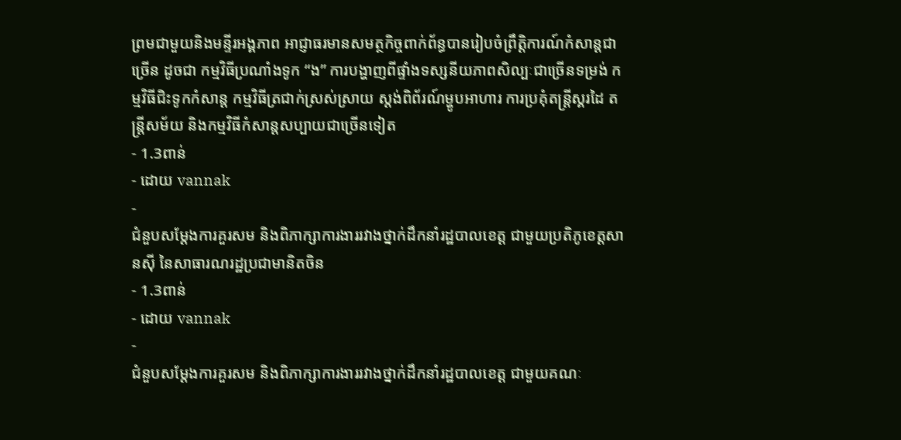ព្រមជាមួយនិងមន្ទីរអង្គភាព អាជ្ញាធរមានសមត្ថកិច្ចពាក់ព័ន្ធបានរៀបចំព្រឹត្តិការណ៍កំសាន្តជាច្រេីន ដូចជា កម្មវិធីប្រណាំងទូក “ង” ការបង្ហាញពីផ្ទាំងទស្សនីយភាពសិល្បៈជាច្រេីនទម្រង់ កម្មវិធីជិះទូកកំសាន្ត កម្មវិធីត្រជាក់ស្រស់ស្រាយ ស្តង់ពិព័រណ៍ម្ហូបអាហារ ការប្រគុំតន្ត្រីស្គរដៃ តន្ត្រីសម័យ និងកម្មវិធីកំសាន្តសប្បាយជាច្រើនទៀត
- 1.3ពាន់
- ដោយ vannak
-
ជំនួបសម្ដែងការគួរសម និងពិភាក្សាការងាររវាងថ្នាក់ដឹកនាំរដ្ឋបាលខេត្ត ជាមួយប្រតិភូខេត្តសានស៊ី នៃសាធារណរដ្ឋប្រជាមានិតចិន
- 1.3ពាន់
- ដោយ vannak
-
ជំនួបសម្ដែងការគួរសម និងពិភាក្សាការងាររវាងថ្នាក់ដឹកនាំរដ្ឋបាលខេត្ត ជាមួយគណៈ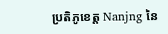ប្រតិភូខេត្ត Nanjng នៃ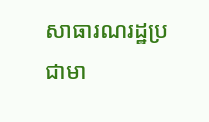សាធារណរដ្ឋប្រជាមា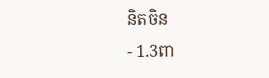និតចិន
- 1.3ពា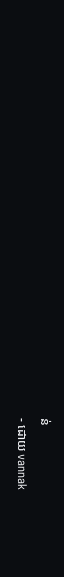ន់
- ដោយ vannak